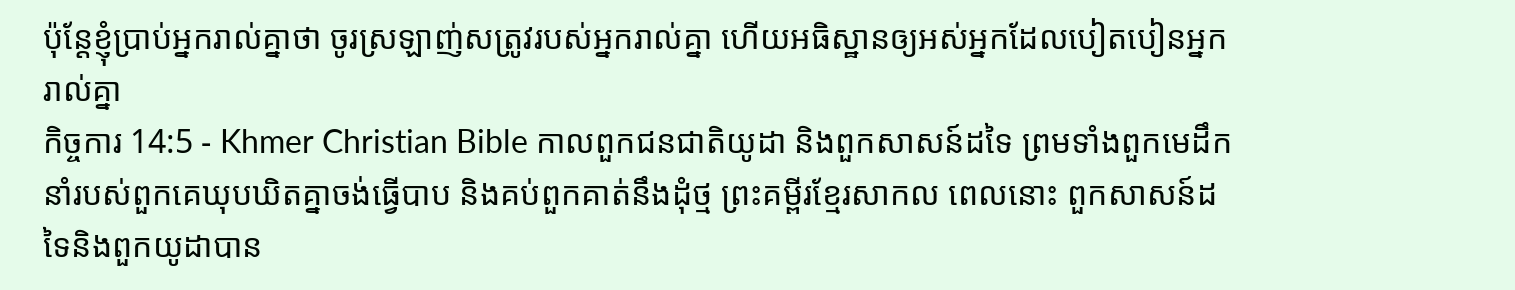ប៉ុន្ដែខ្ញុំប្រាប់អ្នករាល់គ្នាថា ចូរស្រឡាញ់សត្រូវរបស់អ្នករាល់គ្នា ហើយអធិស្ឋានឲ្យអស់អ្នកដែលបៀតបៀនអ្នករាល់គ្នា
កិច្ចការ 14:5 - Khmer Christian Bible កាលពួកជនជាតិយូដា និងពួកសាសន៍ដទៃ ព្រមទាំងពួកមេដឹកនាំរបស់ពួកគេឃុបឃិតគ្នាចង់ធ្វើបាប និងគប់ពួកគាត់នឹងដុំថ្ម ព្រះគម្ពីរខ្មែរសាកល ពេលនោះ ពួកសាសន៍ដទៃនិងពួកយូដាបាន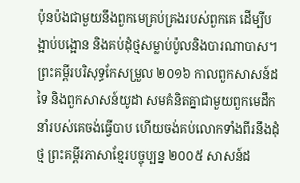ប៉ុនប៉ងជាមួយនឹងពួកមេគ្រប់គ្រងរបស់ពួកគេ ដើម្បីបង្អាប់បង្អោន និងគប់ដុំថ្មសម្លាប់ប៉ូលនិងបារណាបាស។ ព្រះគម្ពីរបរិសុទ្ធកែសម្រួល ២០១៦ កាលពួកសាសន៍ដទៃ និងពួកសាសន៍យូដា សមគំនិតគ្នាជាមួយពួកមេដឹកនាំរបស់គេចង់ធ្វើបាប ហើយចង់គប់លោកទាំងពីរនឹងដុំថ្ម ព្រះគម្ពីរភាសាខ្មែរបច្ចុប្បន្ន ២០០៥ សាសន៍ដ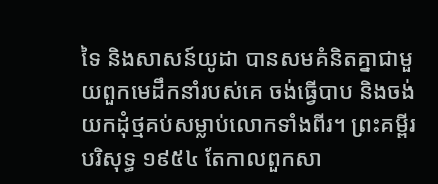ទៃ និងសាសន៍យូដា បានសមគំនិតគ្នាជាមួយពួកមេដឹកនាំរបស់គេ ចង់ធ្វើបាប និងចង់យកដុំថ្មគប់សម្លាប់លោកទាំងពីរ។ ព្រះគម្ពីរបរិសុទ្ធ ១៩៥៤ តែកាលពួកសា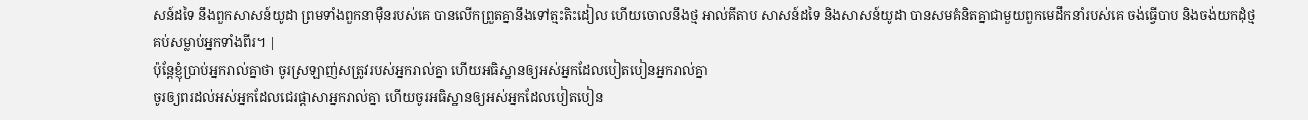សន៍ដទៃ នឹងពួកសាសន៍យូដា ព្រមទាំងពួកនាម៉ឺនរបស់គេ បានលើកព្រួតគ្នានឹងទៅត្មះតិះដៀល ហើយចោលនឹងថ្ម អាល់គីតាប សាសន៍ដទៃ និងសាសន៍យូដា បានសមគំនិតគ្នាជាមួយពួកមេដឹកនាំរបស់គេ ចង់ធ្វើបាប និងចង់យកដុំថ្មគប់សម្លាប់អ្នកទាំងពីរ។ |
ប៉ុន្ដែខ្ញុំប្រាប់អ្នករាល់គ្នាថា ចូរស្រឡាញ់សត្រូវរបស់អ្នករាល់គ្នា ហើយអធិស្ឋានឲ្យអស់អ្នកដែលបៀតបៀនអ្នករាល់គ្នា
ចូរឲ្យពរដល់អស់អ្នកដែលជេរផ្ដាសាអ្នករាល់គ្នា ហើយចូរអធិស្ឋានឲ្យអស់អ្នកដែលបៀតបៀន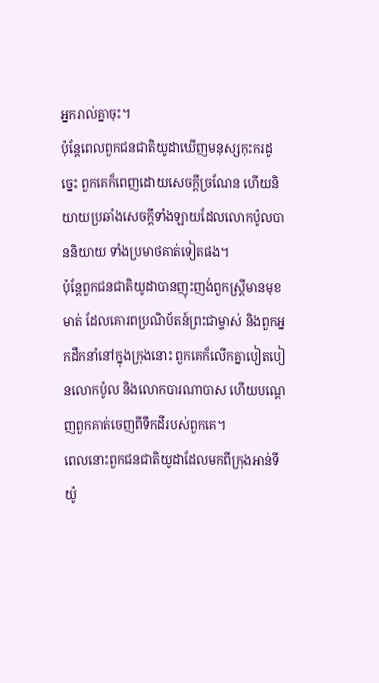អ្នករាល់គ្នាចុះ។
ប៉ុន្ដែពេលពួកជនជាតិយូដាឃើញមនុស្សកុះករដូច្នេះ ពួកគេក៏ពេញដោយសេចក្ដីច្រណែន ហើយនិយាយប្រឆាំងសេចក្ដីទាំងឡាយដែលលោកប៉ូលបាននិយាយ ទាំងប្រមាថគាត់ទៀតផង។
ប៉ុន្ដែពួកជនជាតិយូដាបានញុះញង់ពួកស្ដ្រីមានមុខមាត់ ដែលគោរពប្រណិប័តន៍ព្រះជាម្ចាស់ និងពួកអ្នកដឹកនាំនៅក្នុងក្រុងនោះ ពួកគេក៏លើកគ្នាបៀតបៀនលោកប៉ូល និងលោកបារណាបាស ហើយបណ្ដេញពួកគាត់ចេញពីទឹកដីរបស់ពួកគេ។
ពេលនោះពួកជនជាតិយូដាដែលមកពីក្រុងអាន់ទីយ៉ូ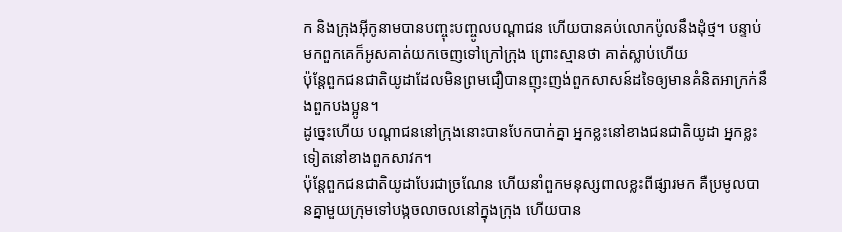ក និងក្រុងអ៊ីកូនាមបានបញ្ចុះបញ្ចូលបណ្ដាជន ហើយបានគប់លោកប៉ូលនឹងដុំថ្ម។ បន្ទាប់មកពួកគេក៏អូសគាត់យកចេញទៅក្រៅក្រុង ព្រោះស្មានថា គាត់ស្លាប់ហើយ
ប៉ុន្ដែពួកជនជាតិយូដាដែលមិនព្រមជឿបានញុះញង់ពួកសាសន៍ដទៃឲ្យមានគំនិតអាក្រក់នឹងពួកបងប្អូន។
ដូច្នេះហើយ បណ្ដាជននៅក្រុងនោះបានបែកបាក់គ្នា អ្នកខ្លះនៅខាងជនជាតិយូដា អ្នកខ្លះទៀតនៅខាងពួកសាវក។
ប៉ុន្ដែពួកជនជាតិយូដាបែរជាច្រណែន ហើយនាំពួកមនុស្សពាលខ្លះពីផ្សារមក គឺប្រមូលបានគ្នាមួយក្រុមទៅបង្កចលាចលនៅក្នុងក្រុង ហើយបាន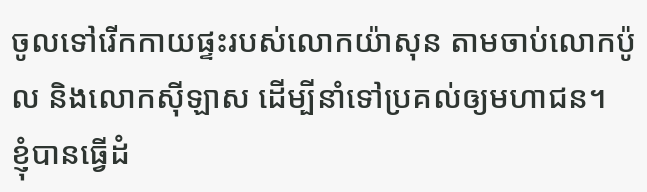ចូលទៅរើកកាយផ្ទះរបស់លោកយ៉ាសុន តាមចាប់លោកប៉ូល និងលោកស៊ីឡាស ដើម្បីនាំទៅប្រគល់ឲ្យមហាជន។
ខ្ញុំបានធ្វើដំ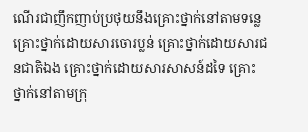ណើរជាញឹកញាប់ប្រថុយនឹងគ្រោះថ្នាក់នៅតាមទន្លេ គ្រោះថ្នាក់ដោយសារចោរប្លន់ គ្រោះថ្នាក់ដោយសារជនជាតិឯង គ្រោះថ្នាក់ដោយសារសាសន៍ដទៃ គ្រោះថ្នាក់នៅតាមក្រុ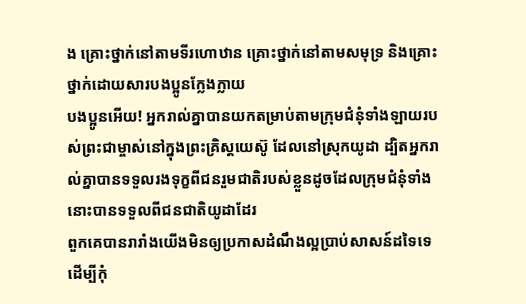ង គ្រោះថ្នាក់នៅតាមទីរហោឋាន គ្រោះថ្នាក់នៅតាមសមុទ្រ និងគ្រោះថ្នាក់ដោយសារបងប្អូនក្លែងក្លាយ
បងប្អូនអើយ! អ្នករាល់គ្នាបានយកតម្រាប់តាមក្រុមជំនុំទាំងឡាយរបស់ព្រះជាម្ចាស់នៅក្នុងព្រះគ្រិស្ដយេស៊ូ ដែលនៅស្រុកយូដា ដ្បិតអ្នករាល់គ្នាបានទទួលរងទុក្ខពីជនរួមជាតិរបស់ខ្លួនដូចដែលក្រុមជំនុំទាំងនោះបានទទួលពីជនជាតិយូដាដែរ
ពួកគេបានរារាំងយើងមិនឲ្យប្រកាសដំណឹងល្អប្រាប់សាសន៍ដទៃទេ ដើម្បីកុំ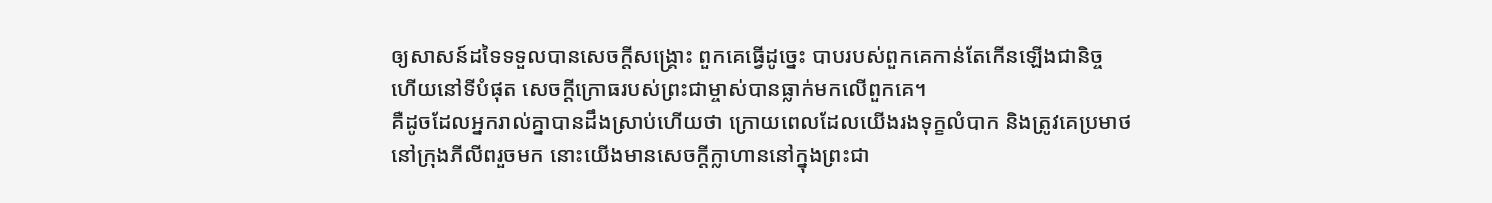ឲ្យសាសន៍ដទៃទទួលបានសេចក្ដីសង្គ្រោះ ពួកគេធ្វើដូច្នេះ បាបរបស់ពួកគេកាន់តែកើនឡើងជានិច្ច ហើយនៅទីបំផុត សេចក្ដីក្រោធរបស់ព្រះជាម្ចាស់បានធ្លាក់មកលើពួកគេ។
គឺដូចដែលអ្នករាល់គ្នាបានដឹងស្រាប់ហើយថា ក្រោយពេលដែលយើងរងទុក្ខលំបាក និងត្រូវគេប្រមាថនៅក្រុងភីលីពរួចមក នោះយើងមានសេចក្ដីក្លាហាននៅក្នុងព្រះជា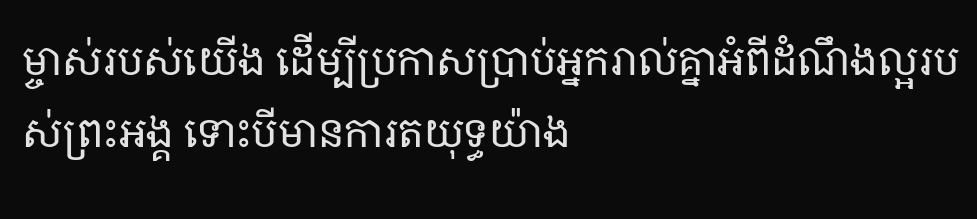ម្ចាស់របស់យើង ដើម្បីប្រកាសប្រាប់អ្នករាល់គ្នាអំពីដំណឹងល្អរបស់ព្រះអង្គ ទោះបីមានការតយុទ្ធយ៉ាង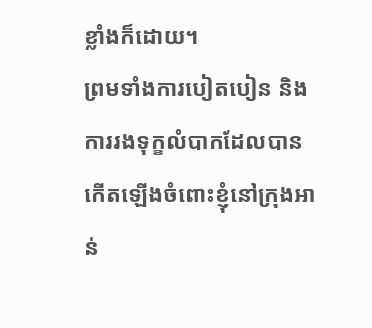ខ្លាំងក៏ដោយ។
ព្រមទាំងការបៀតបៀន និងការរងទុក្ខលំបាកដែលបានកើតឡើងចំពោះខ្ញុំនៅក្រុងឤន់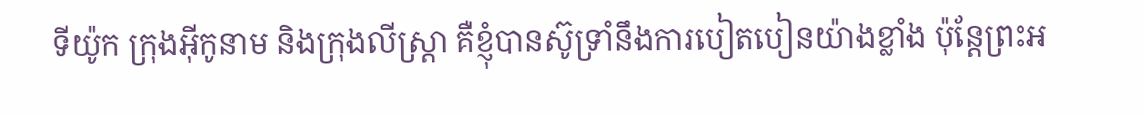ទីយ៉ូក ក្រុងអ៊ីកូនាម និងក្រុងលីស្រ្តា គឺខ្ញុំបានស៊ូទ្រាំនឹងការបៀតបៀនយ៉ាងខ្លាំង ប៉ុន្ដែព្រះអ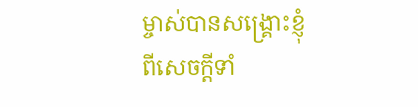ម្ចាស់បានសង្គ្រោះខ្ញុំពីសេចក្តីទាំ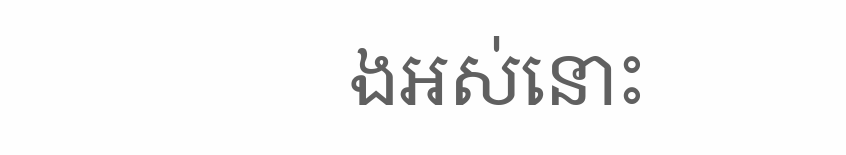ងអស់នោះ